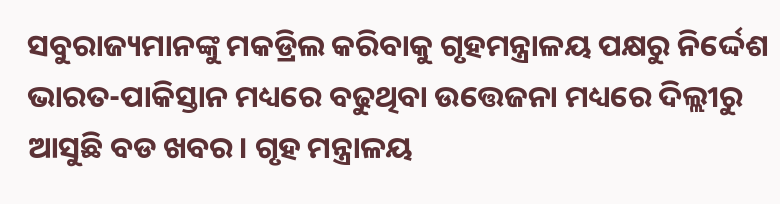ସବୁରାଜ୍ୟମାନଙ୍କୁ ମକଡ୍ରିଲ କରିବାକୁ ଗୃହମନ୍ତ୍ରାଳୟ ପକ୍ଷରୁ ନିର୍ଦ୍ଦେଶ
ଭାରତ-ପାକିସ୍ତାନ ମଧ୍ୟରେ ବଢୁଥିବା ଉତ୍ତେଜନା ମଧ୍ୟରେ ଦିଲ୍ଲୀରୁ ଆସୁଛି ବଡ ଖବର। ଗୃହ ମନ୍ତ୍ରାଳୟ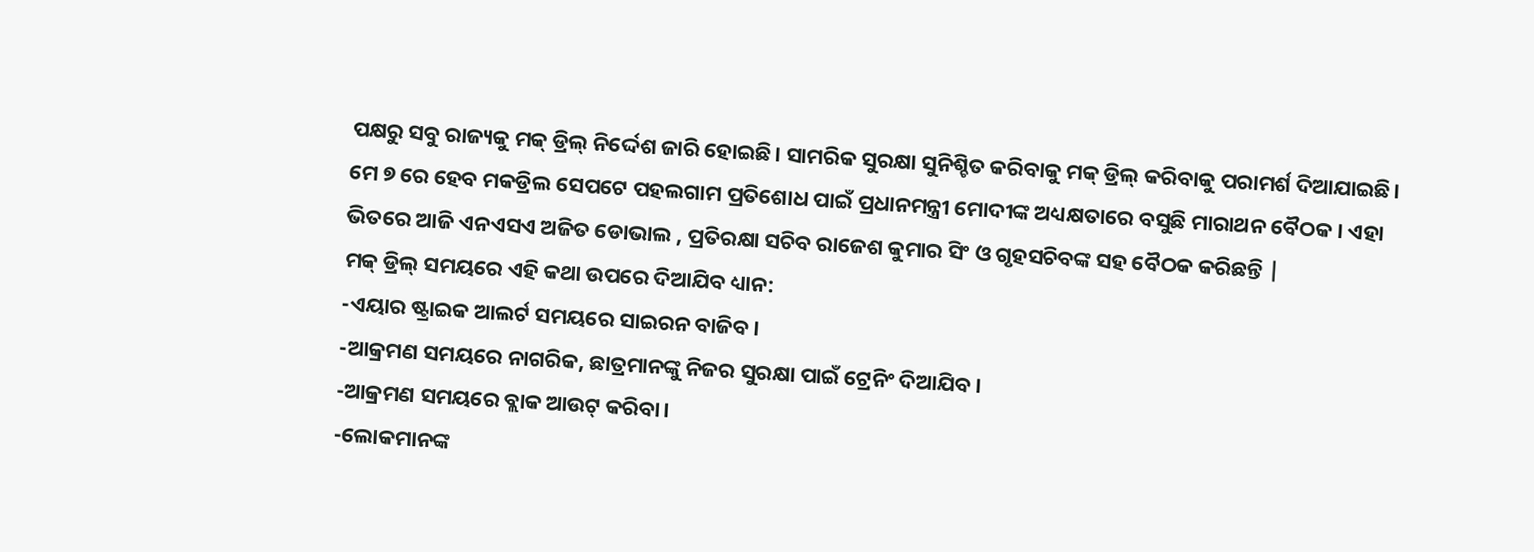ପକ୍ଷରୁ ସବୁ ରାଜ୍ୟକୁ ମକ୍ ଡ୍ରିଲ୍ ନିର୍ଦ୍ଦେଶ ଜାରି ହୋଇଛି। ସାମରିକ ସୁରକ୍ଷା ସୁନିଶ୍ଚିତ କରିବାକୁ ମକ୍ ଡ୍ରିଲ୍ କରିବାକୁ ପରାମର୍ଶ ଦିଆଯାଇଛି। ମେ ୭ ରେ ହେବ ମକଡ୍ରିଲ ସେପଟେ ପହଲଗାମ ପ୍ରତିଶୋଧ ପାଇଁ ପ୍ରଧାନମନ୍ତ୍ରୀ ମୋଦୀଙ୍କ ଅଧ୍ୟକ୍ଷତାରେ ବସୁଛି ମାରାଥନ ବୈଠକ । ଏହା ଭିତରେ ଆଜି ଏନଏସଏ ଅଜିତ ଡୋଭାଲ , ପ୍ରତିରକ୍ଷା ସଚିବ ରାଜେଶ କୁମାର ସିଂ ଓ ଗୃହସଚିବଙ୍କ ସହ ବୈଠକ କରିଛନ୍ତି |
ମକ୍ ଡ୍ରିଲ୍ ସମୟରେ ଏହି କଥା ଉପରେ ଦିଆଯିବ ଧ୍ୟାନ:
-ଏୟାର ଷ୍ଟ୍ରାଇକ ଆଲର୍ଟ ସମୟରେ ସାଇରନ ବାଜିବ।
-ଆକ୍ରମଣ ସମୟରେ ନାଗରିକ, ଛାତ୍ରମାନଙ୍କୁ ନିଜର ସୁରକ୍ଷା ପାଇଁ ଟ୍ରେନିଂ ଦିଆଯିବ।
-ଆକ୍ରମଣ ସମୟରେ ବ୍ଲାକ ଆଉଟ୍ କରିବା।
-ଲୋକମାନଙ୍କ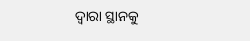ଦ୍ୱାରା ସ୍ଥାନକୁ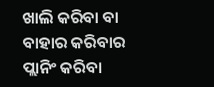ଖାଲି କରିବା ବା ବାହାର କରିବାର ପ୍ଲାନିଂ କରିବା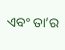ଏବଂ ତା’ର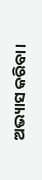ଅଭ୍ୟାସ କରିବା।